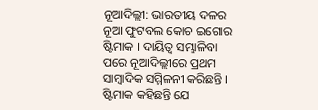ନୂଆଦିଲ୍ଲୀ: ଭାରତୀୟ ଦଳର ନୂଆ ଫୁଟବଲ କୋଚ ଇଗୋର ଷ୍ଟିମାକ । ଦାୟିତ୍ବ ସମ୍ଭାଳିବା ପରେ ନୂଆଦିଲ୍ଲୀରେ ପ୍ରଥମ ସାମ୍ବାଦିକ ସମ୍ମିଳନୀ କରିଛନ୍ତି । ଷ୍ଟିମାକ କହିଛନ୍ତି ଯେ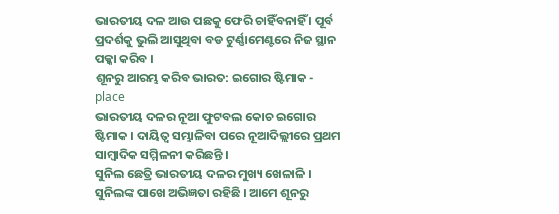ଭାରତୀୟ ଦଳ ଆଉ ପଛକୁ ଫେରି ଚାହିଁବନାହିଁ । ପୂର୍ବ ପ୍ରଦର୍ଶକୁ ଭୁଲି ଆସୁଥିବା ବଡ ଟୁର୍ଣ୍ଣାମେଣ୍ଟରେ ନିଜ ସ୍ଥାନ ପକ୍କା କରିବ ।
ଶୂନରୁ ଆରମ୍ଭ କରିବ ଭାରତ: ଇଗୋର ଷ୍ଟିମାକ - place
ଭାରତୀୟ ଦଳର ନୂଆ ଫୁଟବଲ କୋଚ ଇଗୋର ଷ୍ଟିମାକ । ଦାୟିତ୍ବ ସମ୍ଭାଳିବା ପରେ ନୂଆଦିଲ୍ଲୀରେ ପ୍ରଥମ ସାମ୍ବାଦିକ ସମ୍ମିଳନୀ କରିଛନ୍ତି ।
ସୁନିଲ ଛେତ୍ରି ଭାରତୀୟ ଦଳର ମୁଖ୍ୟ ଖେଳାଳି । ସୁନିଲଙ୍କ ପାଖେ ଅଭିଜ୍ଞତା ରହିଛି । ଆମେ ଶୂନରୁ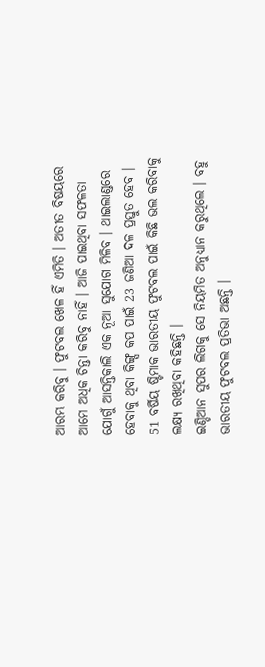ଆରମ୍ଭ କରିବୁ । ଫୁଟବଲ ଖେଳ ହିଁ ଏମିତି । ଅତୀତ ବିଷୟରେ ଆମେ ଅଧିକ ଚିନ୍ତା କରିବୁ ନାହିଁ । ଆଜି ପାଇଥିବା ସଫଳତା ଯୋଗୁଁ ଆସନ୍ତିକାଲି ଏକ ନୂଆ ସୁଯୋଗ ମିଳିବ । ଥାଇଲାଣ୍ଡରେ ହେବାକୁ ଥିବା କିଙ୍ଗ୍ସ କପ ପାଇଁ 23 ଜଣିଆ ଦଳ ପ୍ରସ୍ତୁତ ହେବ । 51 ବର୍ଷିୟ ଷ୍ଟିମାକ ଭାରତୀୟ ଫୁଟବଲ ପାଇଁ କିଛି ଭଲ କରିବାକୁ ଲକ୍ଷ୍ୟ ରଖିଥିବା କହିଛନ୍ତି ।
ଇଣ୍ଡିଆନ ସୁପର ଲିଗକୁ ସେ ନିୟମିତ ଅନୁଧ୍ୟାନ କରୁଥିଲେ । ବହୁ ଭାରତୀୟ ଫୁଟବଲ ପ୍ରତିଭା ଅଛନ୍ତି ।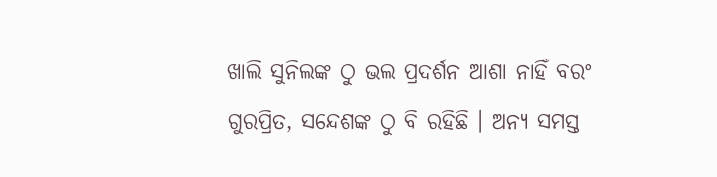ଖାଲି ସୁନିଲଙ୍କ ଠୁ ଭଲ ପ୍ରଦର୍ଶନ ଆଶା ନାହିଁ ବରଂ ଗୁରପ୍ରିତ, ସନ୍ଦେଶଙ୍କ ଠୁ ବି ରହିଛି । ଅନ୍ୟ ସମସ୍ତ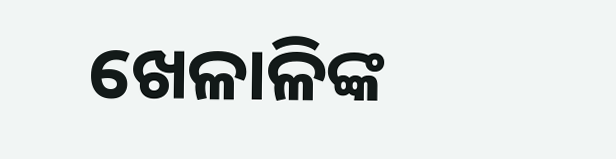ଖେଳାଳିଙ୍କ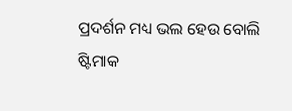ପ୍ରଦର୍ଶନ ମଧ୍ୟ ଭଲ ହେଉ ବୋଲି ଷ୍ଟିମାକ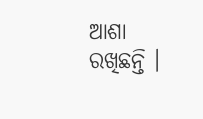ଆଶା ରଖିଛନ୍ତି ।